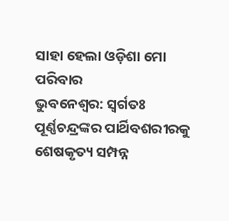ସାହା ହେଲା ଓଡ଼ିଶା ମୋ ପରିବାର
ଭୁବନେଶ୍ବର: ସ୍ଵର୍ଗତଃ ପୂର୍ଣ୍ଣଚନ୍ଦ୍ରଙ୍କର ପାର୍ଥିବଶରୀରକୁ ଶେଷକୃତ୍ୟ ସମ୍ପନ୍ନ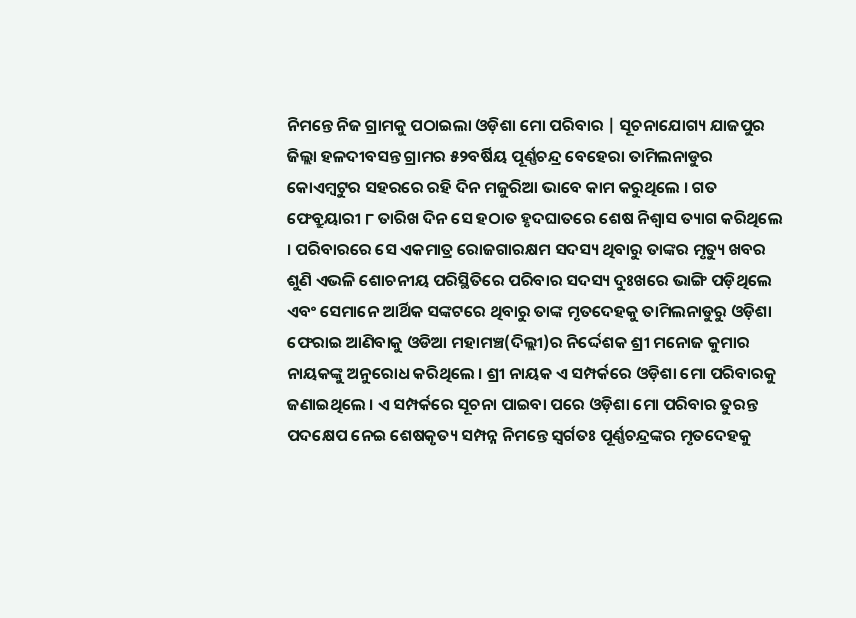ନିମନ୍ତେ ନିଜ ଗ୍ରାମକୁ ପଠାଇଲା ଓଡ଼ିଶା ମୋ ପରିବାର | ସୂଚନାଯୋଗ୍ୟ ଯାଜପୁର ଜିଲ୍ଲା ହଳଦୀବସନ୍ତ ଗ୍ରାମର ୫୨ବର୍ଷିୟ ପୂର୍ଣ୍ଣଚନ୍ଦ୍ର ବେହେରା ତାମିଲନାଡୁର କୋଏମ୍ବଟୁର ସହରରେ ରହି ଦିନ ମଜୁରିଆ ଭାବେ କାମ କରୁଥିଲେ । ଗତ ଫେବ୍ରୁୟାରୀ ୮ ତାରିଖ ଦିନ ସେ ହଠାତ ହୃଦଘାତରେ ଶେଷ ନିଶ୍ଵାସ ତ୍ୟାଗ କରିଥିଲେ । ପରିବାରରେ ସେ ଏକମାତ୍ର ରୋଜଗାରକ୍ଷମ ସଦସ୍ୟ ଥିବାରୁ ତାଙ୍କର ମୃତ୍ୟୁ ଖବର ଶୁଣି ଏଭଳି ଶୋଚନୀୟ ପରିସ୍ଥିତିରେ ପରିବାର ସଦସ୍ୟ ଦୁଃଖରେ ଭାଙ୍ଗି ପଡ଼ିଥିଲେ ଏବଂ ସେମାନେ ଆର୍ଥିକ ସଙ୍କଟରେ ଥିବାରୁ ତାଙ୍କ ମୃତଦେହକୁ ତାମିଲନାଡୁରୁ ଓଡ଼ିଶା ଫେରାଇ ଆଣିବାକୁ ଓଡିଆ ମହାମଞ୍ଚ(ଦିଲ୍ଲୀ)ର ନିର୍ଦ୍ଦେଶକ ଶ୍ରୀ ମନୋଜ କୁମାର ନାୟକଙ୍କୁ ଅନୁରୋଧ କରିଥିଲେ । ଶ୍ରୀ ନାୟକ ଏ ସମ୍ପର୍କରେ ଓଡ଼ିଶା ମୋ ପରିବାରକୁ ଜଣାଇଥିଲେ । ଏ ସମ୍ପର୍କରେ ସୂଚନା ପାଇବା ପରେ ଓଡ଼ିଶା ମୋ ପରିବାର ତୁରନ୍ତ ପଦକ୍ଷେପ ନେଇ ଶେଷକୃତ୍ୟ ସମ୍ପନ୍ନ ନିମନ୍ତେ ସ୍ଵର୍ଗତଃ ପୂର୍ଣ୍ଣଚନ୍ଦ୍ରଙ୍କର ମୃତଦେହକୁ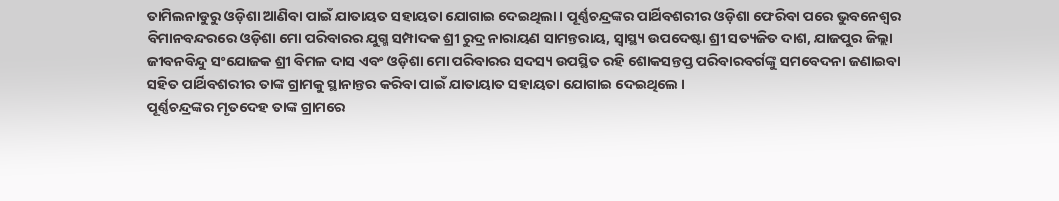ତାମିଲନାଡୁରୁ ଓଡ଼ିଶା ଆଣିବା ପାଇଁ ଯାତାୟତ ସହାୟତା ଯୋଗାଇ ଦେଇଥିଲା । ପୂର୍ଣ୍ଣଚନ୍ଦ୍ରଙ୍କର ପାର୍ଥିବଶରୀର ଓଡ଼ିଶା ଫେରିବା ପରେ ଭୁବନେଶ୍ୱର ବିମାନବନ୍ଦରରେ ଓଡ଼ିଶା ମୋ ପରିବାରର ଯୁଗ୍ମ ସମ୍ପାଦକ ଶ୍ରୀ ରୁଦ୍ର ନାରାୟଣ ସାମନ୍ତରାୟ, ସ୍ୱାସ୍ଥ୍ୟ ଉପଦେଷ୍ଟା ଶ୍ରୀ ସତ୍ୟଜିତ ଦାଶ, ଯାଜପୁର ଜିଲ୍ଲା ଜୀବନବିନ୍ଦୁ ସଂଯୋଜକ ଶ୍ରୀ ବିମଳ ଦାସ ଏବଂ ଓଡ଼ିଶା ମୋ ପରିବାରର ସଦସ୍ୟ ଉପସ୍ଥିତ ରହି ଶୋକସନ୍ତପ୍ତ ପରିବାରବର୍ଗଙ୍କୁ ସମବେଦନା ଜଣାଇବା ସହିତ ପାର୍ଥିବଶରୀର ତାଙ୍କ ଗ୍ରାମକୁ ସ୍ଥାନାନ୍ତର କରିବା ପାଇଁ ଯାତାୟାତ ସହାୟତା ଯୋଗାଇ ଦେଇଥିଲେ ।
ପୂର୍ଣ୍ଣଚନ୍ଦ୍ରଙ୍କର ମୃତଦେହ ତାଙ୍କ ଗ୍ରାମରେ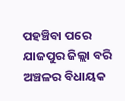ପହଞ୍ଚିବା ପରେ ଯାଜପୁର ଜିଲ୍ଲା ବରି ଅଞ୍ଚଳର ବିଧାୟକ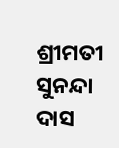ଶ୍ରୀମତୀ ସୁନନ୍ଦା ଦାସ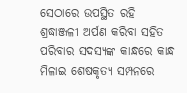ସେଠାରେ ଉପସ୍ଥିତ ରହି ଶ୍ରଦ୍ଧାଞ୍ଜଳୀ ଅର୍ପଣ କରିବା ସହିତ ପରିବାର ସଦସ୍ୟଙ୍କ କାନ୍ଧରେ କାନ୍ଧ ମିଳାଇ ଶେଷକୃତ୍ୟ ସମ୍ପନରେ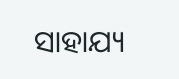ସାହାଯ୍ୟ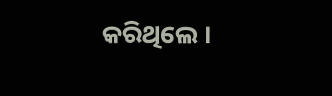କରିଥିଲେ ।